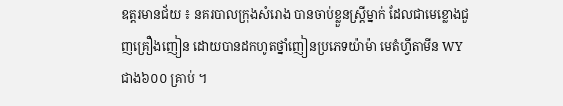ឧត្តរមានជ័យ ៖ នគរបាលក្រុងសំរោង បានចាប់ខ្លួនស្ត្រីម្នាក់ ដែលជាមេខ្លោងជួញគ្រឿងញៀន ដោយបានដកហូតថ្នាំញៀនប្រភេទយ៉ាម៉ា មេតំហ្វីតាមីន WY ជាង៦០០ គ្រាប់ ។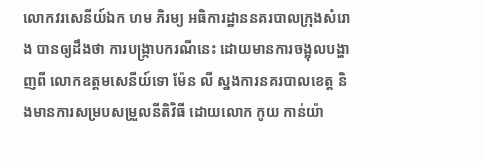លោកវរសេនីយ៍ឯក ហម ភិរម្យ អធិការដ្ឋាននគរបាលក្រុងសំរោង បានឲ្យដឹងថា ការបង្ក្រាបករណីនេះ ដោយមានការចង្អុលបង្ហាញពី លោកឧត្តមសេនីយ៍ទោ ម៉ែន លី ស្នងការនគរបាលខេត្ត និងមានការសម្របសម្រួលនីតិវិធី ដោយលោក កូយ កាន់យ៉ា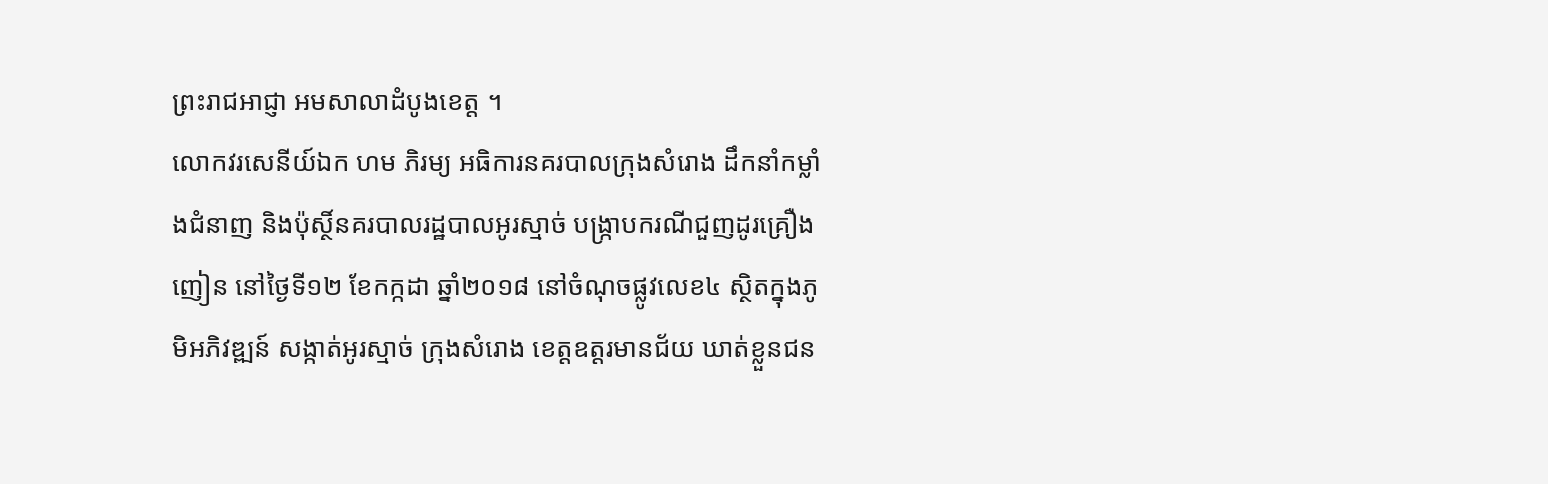ព្រះរាជអាជ្ញា អមសាលាដំបូងខេត្ត ។
លោកវរសេនីយ៍ឯក ហម ភិរម្យ អធិការនគរបាលក្រុងសំរោង ដឹកនាំកម្លាំងជំនាញ និងប៉ុស្ថិ៍នគរបាលរដ្ឋបាលអូរស្មាច់ បង្ក្រាបករណីជួញដូរគ្រឿងញៀន នៅថ្ងៃទី១២ ខែកក្កដា ឆ្នាំ២០១៨ នៅចំណុចផ្លូវលេខ៤ ស្ថិតក្នុងភូមិអភិវឌ្ឍន៍ សង្កាត់អូរស្មាច់ ក្រុងសំរោង ខេត្តឧត្តរមានជ័យ ឃាត់ខ្លួនជន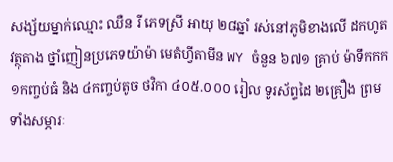សង្ស័យម្នាក់ឈ្មោះ ឈឺន រី ភេទស្រី អាយុ ២៨ឆ្នាំ រស់នៅភូមិខាងលើ ដកហូតវត្ថុតាង ថ្នាំញៀនប្រភេទយ៉ាម៉ា មេតំហ្វីតាមីន WY ចំនួន ៦៧១ គ្រាប់ ម៉ាទឹកកក ១កញ្ចប់ធំ និង ៤កញ្ចប់តូច ថវិកា ៤០៥.០០០ រៀល ទូរស័ព្ទដៃ ២គ្រឿង ព្រមទាំងសម្ភារៈ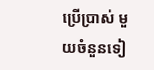ប្រើប្រាស់ មួយចំនួនទៀ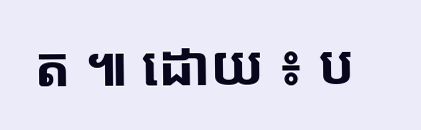ត ៕ ដោយ ៖ ប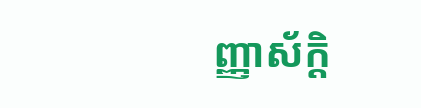ញ្ញាស័ក្តិ